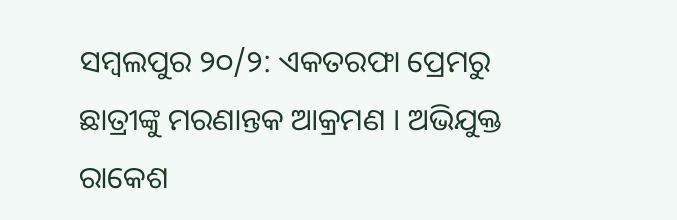ସମ୍ବଲପୁର ୨୦/୨: ଏକତରଫା ପ୍ରେମରୁ ଛାତ୍ରୀଙ୍କୁ ମରଣାନ୍ତକ ଆକ୍ରମଣ । ଅଭିଯୁକ୍ତ ରାକେଶ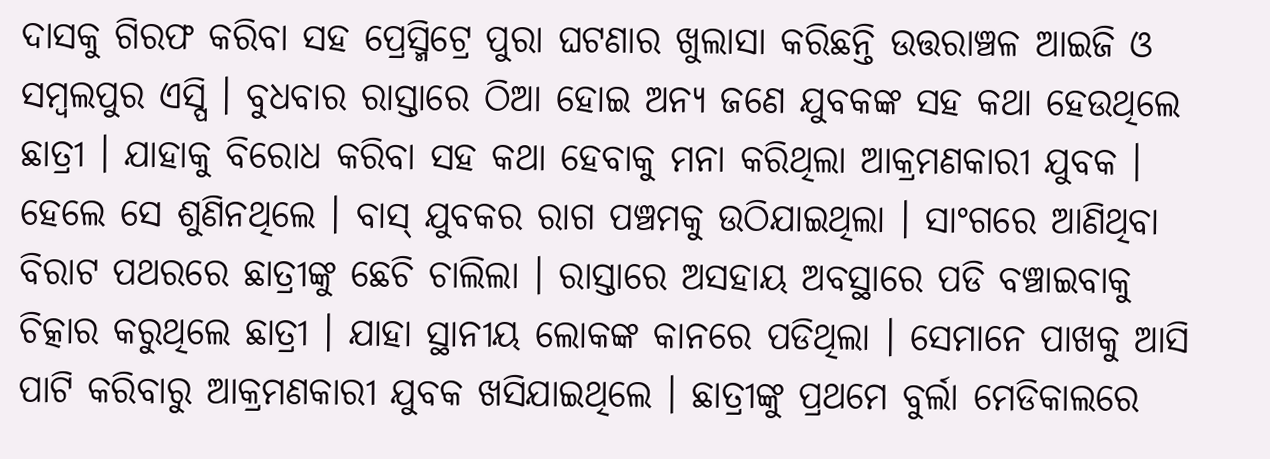ଦାସକୁ ଗିରଫ କରିବା ସହ ପ୍ରେସ୍ମିଟ୍ରେ ପୁରା ଘଟଣାର ଖୁଲାସା କରିଛନ୍ତି ଉତ୍ତରାଞ୍ଚଳ ଆଇଜି ଓ ସମ୍ବଲପୁର ଏସ୍ପି । ବୁଧବାର ରାସ୍ତାରେ ଠିଆ ହୋଇ ଅନ୍ୟ ଜଣେ ଯୁବକଙ୍କ ସହ କଥା ହେଉଥିଲେ ଛାତ୍ରୀ । ଯାହାକୁ ବିରୋଧ କରିବା ସହ କଥା ହେବାକୁ ମନା କରିଥିଲା ଆକ୍ରମଣକାରୀ ଯୁବକ । ହେଲେ ସେ ଶୁଣିନଥିଲେ । ବାସ୍ ଯୁବକର ରାଗ ପଞ୍ଚମକୁ ଉଠିଯାଇଥିଲା । ସାଂଗରେ ଆଣିଥିବା ବିରାଟ ପଥରରେ ଛାତ୍ରୀଙ୍କୁ ଛେଚି ଚାଲିଲା । ରାସ୍ତାରେ ଅସହାୟ ଅବସ୍ଥାରେ ପଡି ବଞ୍ଚାଇବାକୁ ଚିତ୍କାର କରୁଥିଲେ ଛାତ୍ରୀ । ଯାହା ସ୍ଥାନୀୟ ଲୋକଙ୍କ କାନରେ ପଡିଥିଲା । ସେମାନେ ପାଖକୁ ଆସି ପାଟି କରିବାରୁ ଆକ୍ରମଣକାରୀ ଯୁବକ ଖସିଯାଇଥିଲେ । ଛାତ୍ରୀଙ୍କୁ ପ୍ରଥମେ ବୁର୍ଲା ମେଡିକାଲରେ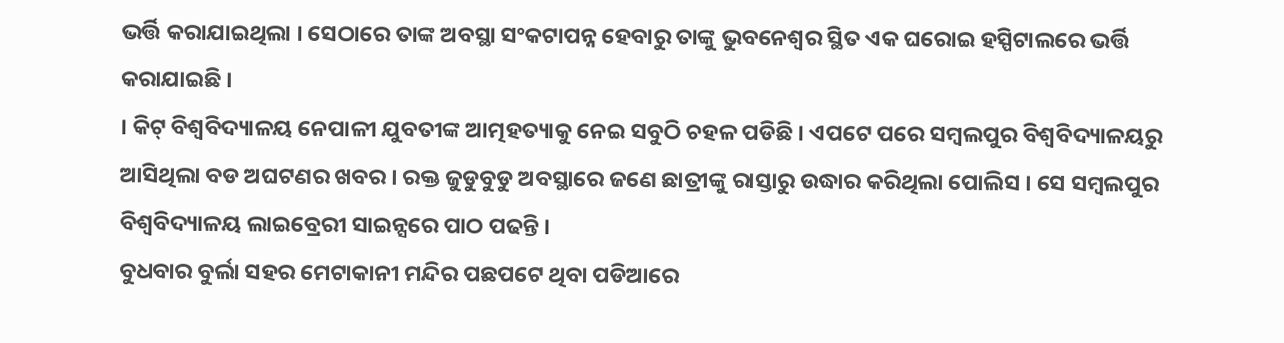ଭର୍ତ୍ତି କରାଯାଇଥିଲା । ସେଠାରେ ତାଙ୍କ ଅବସ୍ଥା ସଂକଟାପନ୍ନ ହେବାରୁ ତାଙ୍କୁ ଭୁବନେଶ୍ବର ସ୍ଥିତ ଏକ ଘରୋଇ ହସ୍ପିଟାଲରେ ଭର୍ତ୍ତି କରାଯାଇଛି ।
। କିଟ୍ ବିଶ୍ବବିଦ୍ୟାଳୟ ନେପାଳୀ ଯୁବତୀଙ୍କ ଆତ୍ମହତ୍ୟାକୁ ନେଇ ସବୁଠି ଚହଳ ପଡିଛି । ଏପଟେ ପରେ ସମ୍ବଲପୁର ବିଶ୍ବବିଦ୍ୟାଳୟରୁ ଆସିଥିଲା ବଡ ଅଘଟଣର ଖବର । ରକ୍ତ ଜୁଡୁବୁଡୁ ଅବସ୍ଥାରେ ଜଣେ ଛାତ୍ରୀଙ୍କୁ ରାସ୍ତାରୁ ଉଦ୍ଧାର କରିଥିଲା ପୋଲିସ । ସେ ସମ୍ବଲପୁର ବିଶ୍ବବିଦ୍ୟାଳୟ ଲାଇବ୍ରେରୀ ସାଇନ୍ସରେ ପାଠ ପଢନ୍ତି ।
ବୁଧବାର ବୁର୍ଲା ସହର ମେଟାକାନୀ ମନ୍ଦିର ପଛପଟେ ଥିବା ପଡିଆରେ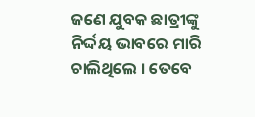ଜଣେ ଯୁବକ ଛାତ୍ରୀଙ୍କୁ ନିର୍ଦ୍ଦୟ ଭାବରେ ମାରି ଚାଲିଥିଲେ । ତେବେ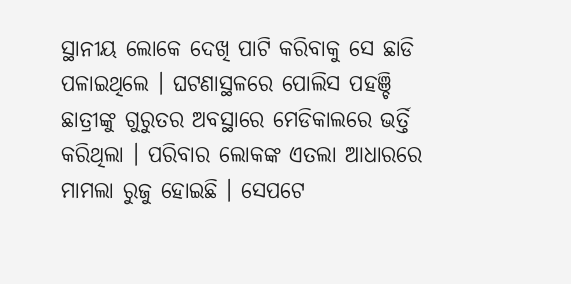ସ୍ଥାନୀୟ ଲୋକେ ଦେଖି ପାଟି କରିବାକୁ ସେ ଛାଡି ପଳାଇଥିଲେ । ଘଟଣାସ୍ଥଳରେ ପୋଲିସ ପହଞ୍ଚି ଛାତ୍ରୀଙ୍କୁ ଗୁରୁତର ଅବସ୍ଥାରେ ମେଡିକାଲରେ ଭର୍ତ୍ତି କରିଥିଲା । ପରିବାର ଲୋକଙ୍କ ଏତଲା ଆଧାରରେ ମାମଲା ରୁଜୁ ହୋଇଛି । ସେପଟେ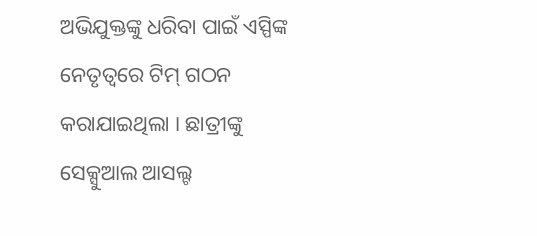ଅଭିଯୁକ୍ତଙ୍କୁ ଧରିବା ପାଇଁ ଏସ୍ପିଙ୍କ ନେତୃତ୍ବରେ ଟିମ୍ ଗଠନ କରାଯାଇଥିଲା । ଛାତ୍ରୀଙ୍କୁ ସେକ୍ସୁଆଲ ଆସଲ୍ଟ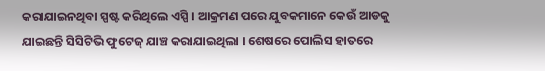କରାଯାଇନଥିବା ସ୍ପଷ୍ଟ କରିଥିଲେ ଏସ୍ପି । ଆକ୍ରମଣ ପରେ ଯୁବକମାନେ କେଉଁ ଆଡକୁ ଯାଇଛନ୍ତି ସିସିଟିଭି ଫୁଟେଜ୍ ଯାଞ୍ଚ କରାଯାଇଥିଲା । ଶେଷରେ ପୋଲିସ ହାତରେ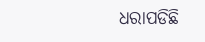ଧରାପଡିଛି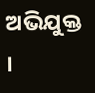ଅଭିଯୁକ୍ତ ।